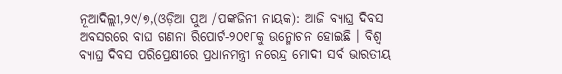ନୂଆଦିଲ୍ଲୀ,୨୯/୭,(ଓଡ଼ିଆ ପୁଅ /ପଙ୍କଜିନୀ ନାୟକ): ଆଜି ବ୍ୟାଘ୍ର ଦିବସ ଅବସରରେ ବାଘ ଗଣନା ରିପୋର୍ଟ-୨୦୧୮କୁ ଉନ୍ମୋଚନ ହୋଇଛି । ବିଶ୍ବ ବ୍ୟାଘ୍ର ଦିବସ ପରିପ୍ରେକ୍ଷୀରେ ପ୍ରଧାନମନ୍ତ୍ରୀ ନରେନ୍ଦ୍ର ମୋଦୀ ସର୍ବ ଭାରତୀୟ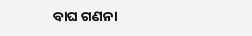ବାଘ ଗଣନା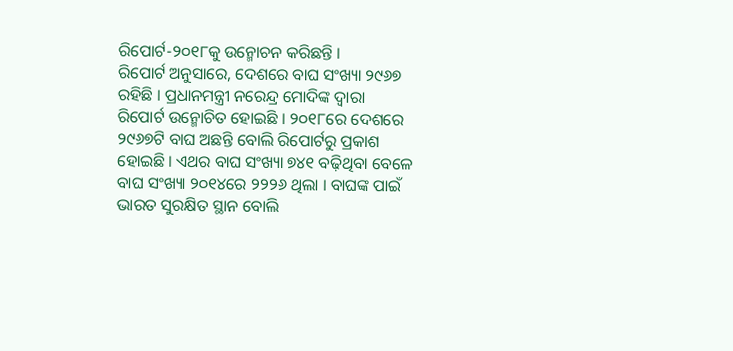ରିପୋର୍ଟ-୨୦୧୮କୁ ଉନ୍ମୋଚନ କରିଛନ୍ତି ।
ରିପୋର୍ଟ ଅନୁସାରେ, ଦେଶରେ ବାଘ ସଂଖ୍ୟା ୨୯୬୭ ରହିଛି । ପ୍ରଧାନମନ୍ତ୍ରୀ ନରେନ୍ଦ୍ର ମୋଦିଙ୍କ ଦ୍ୱାରା ରିପୋର୍ଟ ଉନ୍ମୋଚିତ ହୋଇଛି । ୨୦୧୮ରେ ଦେଶରେ ୨୯୬୭ଟି ବାଘ ଅଛନ୍ତି ବୋଲି ରିପୋର୍ଟରୁ ପ୍ରକାଶ ହୋଇଛି । ଏଥର ବାଘ ସଂଖ୍ୟା ୭୪୧ ବଢ଼ିଥିବା ବେଳେ ବାଘ ସଂଖ୍ୟା ୨୦୧୪ରେ ୨୨୨୬ ଥିଲା । ବାଘଙ୍କ ପାଇଁ ଭାରତ ସୁରକ୍ଷିତ ସ୍ଥାନ ବୋଲି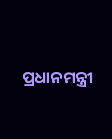ପ୍ରଧାନମନ୍ତ୍ରୀ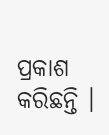ପ୍ରକାଶ କରିଛନ୍ତି ।